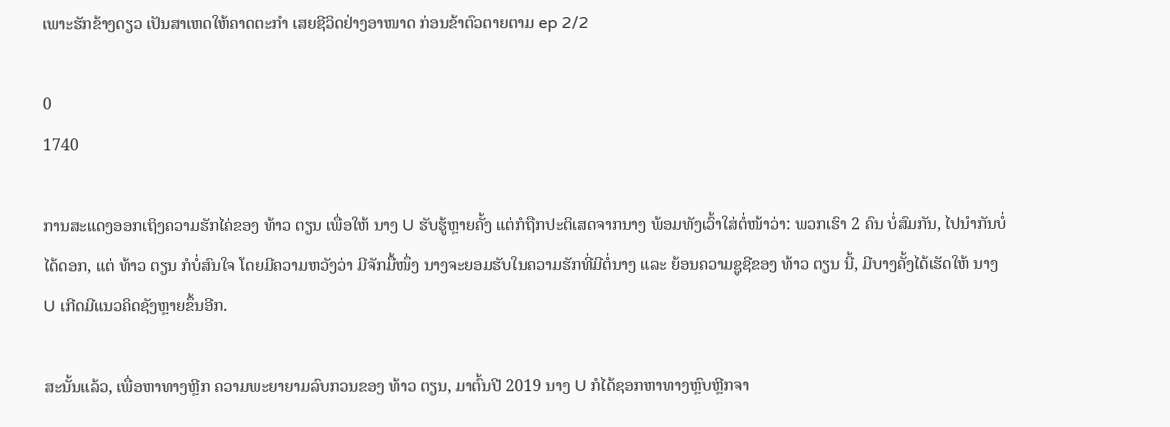ເພາະຮັກຂ້າງດຽວ ເປັນສາເຫດໃຫ້ຄາດຕະກຳ ເສຍຊີວິດຢ່າງອາໜາດ ກ່ອນຂ້າຕົວຕາຍຕາມ ep 2/2

0
1740

ການສະແດງອອກເຖິງຄວາມຮັກໄຄ່ຂອງ ທ້າວ ຕຽນ ເພື່ອໃຫ້ ນາງ U ຮັບຮູ້ຫຼາຍຄັ້ງ ແຕ່ກໍຖືກປະຕິເສດຈາກນາງ ພ້ອມທັງເວົ້າໃສ່ຕໍ່ໜ້າວ່າ: ພວກເຮົາ 2 ຄົນ ບໍ່ສົມກັນ, ໄປນຳກັນບໍ່ໄດ້ດອກ, ແຕ່ ທ້າວ ຕຽນ ກໍບໍ່ສົນໃຈ ໂດຍມີຄວາມຫວັງວ່າ ມີຈັກມື້ໜຶ່ງ ນາງຈະຍອມຮັບໃນຄວາມຮັກທີ່ມີຕໍ່ນາງ ແລະ ຍ້ອນຄວາມຊູຊີຂອງ ທ້າວ ຕຽນ ນີ້, ມີບາງຄັ້ງໄດ້ເຮັດໃຫ້ ນາງ U ເກີດມີແນວຄິດຊັງຫຼາຍຂຶ້ນອີກ.

ສະນັ້ນແລ້ວ, ເພື່ອຫາທາງຫຼີກ ຄວາມພະຍາຍາມລົບກວນຂອງ ທ້າວ ຕຽນ, ມາຕົ້ນປີ 2019 ນາງ U ກໍໄດ້ຊອກຫາທາງຫຼົບຫຼີກຈາ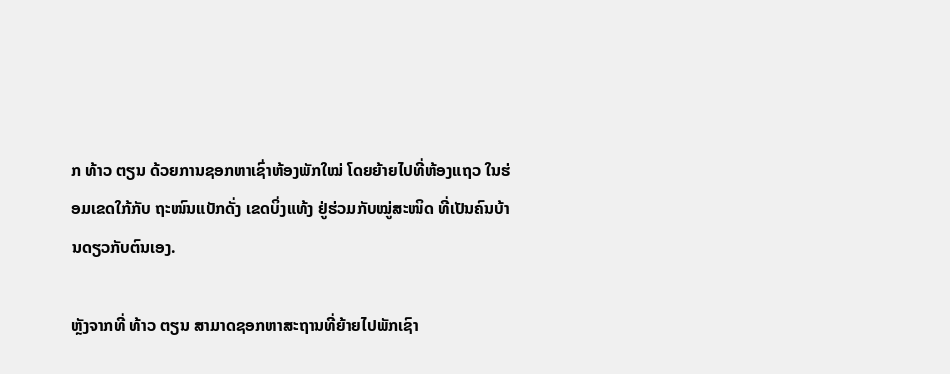ກ ທ້າວ ຕຽນ ດ້ວຍການຊອກຫາເຊົ່າຫ້ອງພັກໃໝ່ ໂດຍຍ້າຍໄປທີ່ຫ້ອງແຖວ ໃນຮ່ອມເຂດໃກ້ກັບ ຖະໜົນແບັກດັ່ງ ເຂດບິ່ງແທ້ງ ຢູ່ຮ່ວມກັບໝູ່ສະໜິດ ທີ່ເປັນຄົນບ້ານດຽວກັບຕົນເອງ.

ຫຼັງຈາກທີ່ ທ້າວ ຕຽນ ສາມາດຊອກຫາສະຖານທີ່ຍ້າຍໄປພັກເຊົາ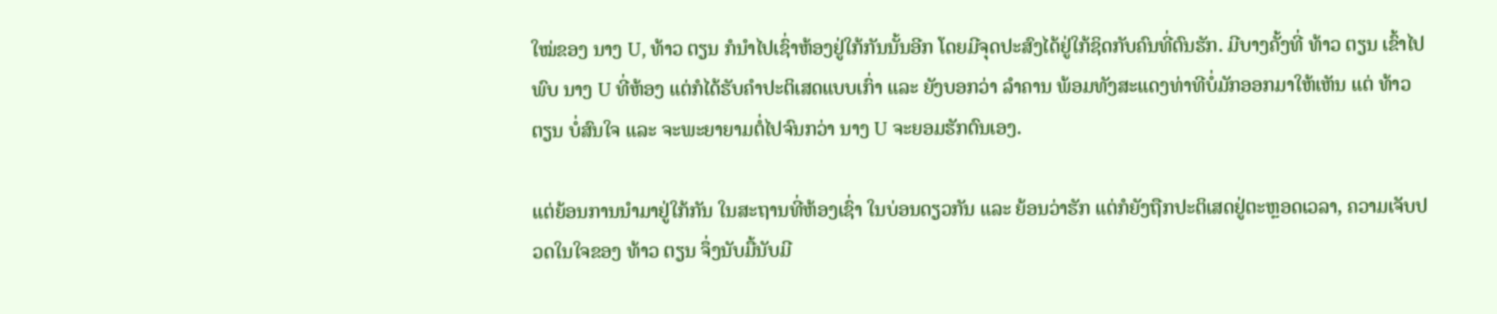ໃໝ່ຂອງ ນາງ U, ທ້າວ ຕຽນ ກໍນຳໄປເຊົ່າຫ້ອງຢູ່ໃກ້ກັນນັ້ນອີກ ໂດຍມີຈຸດປະສົງໄດ້ຢູ່ໃກ້ຊິດກັບຄົນທີ່ຕົນຮັກ. ມີບາງຄັ້ງທີ່ ທ້າວ ຕຽນ ເຂົ້າໄປພົບ ນາງ U ທີ່ຫ້ອງ ແຕ່ກໍໄດ້ຮັບຄຳປະຕິເສດແບບເກົ່າ ແລະ ຍັງບອກວ່າ ລຳຄານ ພ້ອມທັງສະແດງທ່າທີບໍ່ມັກອອກມາໃຫ້ເຫັນ ແຕ່ ທ້າວ ຕຽນ ບໍ່ສົນໃຈ ແລະ ຈະພະຍາຍາມຕໍ່ໄປຈົນກວ່າ ນາງ U ຈະຍອມຮັກຕົນເອງ.

ແຕ່ຍ້ອນການນຳມາຢູ່ໃກ້ກັນ ໃນສະຖານທີ່ຫ້ອງເຊົ່າ ໃນບ່ອນດຽວກັນ ແລະ ຍ້ອນວ່າຮັກ ແຕ່ກໍຍັງຖືກປະຕິເສດຢູ່ຕະຫຼອດເວລາ, ຄວາມເຈັບປວດໃນໃຈຂອງ ທ້າວ ຕຽນ ຈຶ່ງນັບມື້ນັບມີ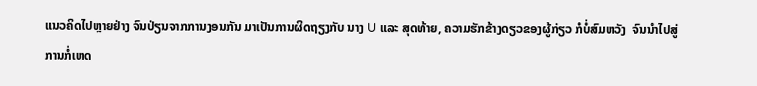ແນວຄິດໄປຫຼາຍຢ່າງ ຈົນປ່ຽນຈາກການງອນກັນ ມາເປັນການຜິດຖຽງກັບ ນາງ U ແລະ ສຸດທ້າຍ, ຄວາມຮັກຂ້າງດຽວຂອງຜູ້ກ່ຽວ ກໍບໍ່ສົມຫວັງ  ຈົນນຳໄປສູ່ການກໍ່ເຫດ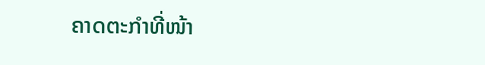ຄາດຕະກຳທີ່ໜ້າ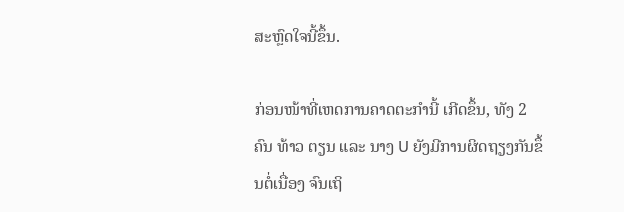ສະຫຼົດໃຈນີ້ຂຶ້ນ.

ກ່ອນໜ້າທີ່ເຫດການຄາດຕະກຳນີ້ ເກີດຂຶ້ນ, ທັງ 2 ຄົນ ທ້າວ ຕຽນ ແລະ ນາງ U ຍັງມີການຜິດຖຽງກັນຂຶ້ນຕໍ່ເນື່ອງ ຈົນເຖິ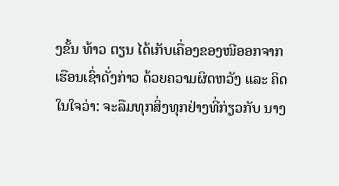ງຂັ້ນ ທ້າວ ຕຽນ ໄດ້ເກັບເຄື່ອງຂອງໜີອອກຈາກເຮືອນເຊົ່າດັ່ງກ່າວ ດ້ວຍຄວາມຜິດຫວັງ ແລະ ຄິດໃນໃຈວ່າ: ຈະລືມທຸກສິ່ງທຸກຢ່າງທີ່ກ່ຽວກັບ ນາງ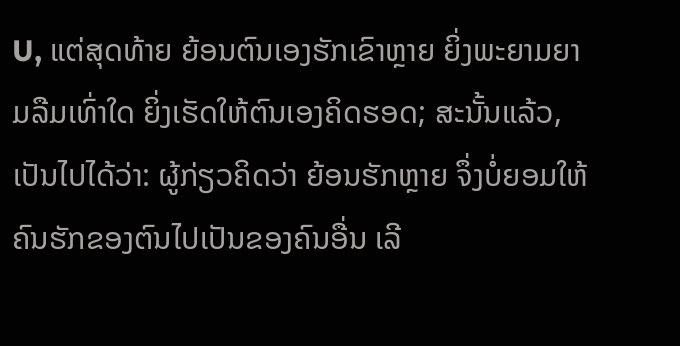U, ແຕ່ສຸດທ້າຍ ຍ້ອນຕົນເອງຮັກເຂົາຫຼາຍ ຍິ່ງພະຍາມຍາມລືມເທົ່າໃດ ຍິ່ງເຮັດໃຫ້ຕົນເອງຄິດຮອດ; ສະນັ້ນແລ້ວ, ເປັນໄປໄດ້ວ່າ: ຜູ້ກ່ຽວຄິດວ່າ ຍ້ອນຮັກຫຼາຍ ຈຶ່ງບໍ່ຍອມໃຫ້ຄົນຮັກຂອງຕົນໄປເປັນຂອງຄົນອື່ນ ເລີ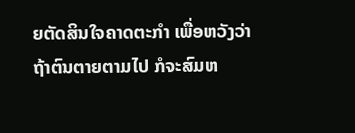ຍຕັດສິນໃຈຄາດຕະກຳ ເພື່ອຫວັງວ່າ ຖ້າຕົນຕາຍຕາມໄປ ກໍຈະສົມຫ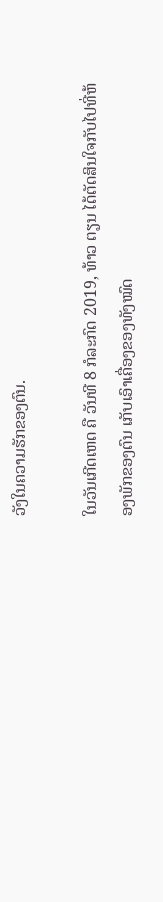ວັງໃນຄວາມຮັກຂອງຕົນ.

ໃນວັນເກີດເຫດ ຄື ວັນທີ 8 ກໍລະກົດ 2019, ທ້າວ ຕຽນ ໄດ້ຕັດສິນໃຈກັບໄປທີ່ຫ້ອງພັກຂອງຕົນ ເກັບເອົາເຄື່ອງຂອງທັງໝົດ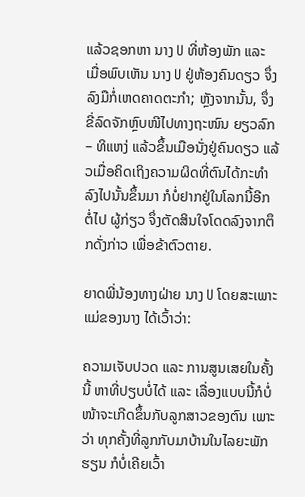ແລ້ວຊອກຫາ ນາງ U ທີ່ຫ້ອງພັກ ແລະ ເມື່ອພົບເຫັນ ນາງ U ຢູ່ຫ້ອງຄົນດຽວ ຈຶ່ງລົງມືກໍ່ເຫດຄາດຕະກຳ; ຫຼັງຈາກນັ້ນ, ຈຶ່ງຂີ່ລົດຈັກຫຼົບໜີໄປທາງຖະໜົນ ຍຽວລົກ – ທິແຫງ່ ແລ້ວຂຶ້ນເມືອນັ່ງຢູ່ຄົນດຽວ ແລ້ວເມື່ອຄິດເຖິງຄວາມຜິດທີ່ຕົນໄດ້ກະທຳລົງໄປນັ້ນຂຶ້ນມາ ກໍບໍ່ຢາກຢູ່ໃນໂລກນີ້ອີກຕໍ່ໄປ ຜູ້ກ່ຽວ ຈຶ່ງຕັດສິນໃຈໂດດລົງຈາກຕຶກດັ່ງກ່າວ ເພື່ອຂ້າຕົວຕາຍ.

ຍາດພີ່ນ້ອງທາງຝ່າຍ ນາງ U ໂດຍສະເພາະແມ່ຂອງນາງ ໄດ້ເວົ້າວ່າ:

ຄວາມເຈັບປວດ ແລະ ການສູນເສຍໃນຄັ້ງນີ້ ຫາທີ່ປຽບບໍ່ໄດ້ ແລະ ເລື່ອງແບບນີ້ກໍບໍ່ໜ້າຈະເກີດຂຶ້ນກັບລູກສາວຂອງຕົນ ເພາະວ່າ ທຸກຄັ້ງທີ່ລູກກັບມາບ້ານໃນໄລຍະພັກຮຽນ ກໍບໍ່ເຄີຍເວົ້າ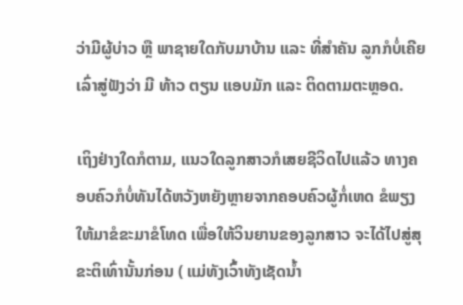ວ່າມີຜູ້ບ່າວ ຫຼື ພາຊາຍໃດກັບມາບ້ານ ແລະ ທີ່ສຳຄັນ ລູກກໍບໍ່ເຄີຍເລົ່າສູ່ຟັງວ່າ ມີ ທ້າວ ຕຽນ ແອບມັກ ແລະ ຕິດຕາມຕະຫຼອດ.

ເຖິງຢ່າງໃດກໍຕາມ, ແນວໃດລູກສາວກໍເສຍຊີວິດໄປແລ້ວ ທາງຄອບຄົວກໍບໍ່ທັນໄດ້ຫວັງຫຍັງຫຼາຍຈາກຄອບຄົວຜູ້ກໍ່ເຫດ ຂໍພຽງໃຫ້ມາຂໍຂະມາຂໍໂທດ ເພື່ອໃຫ້ວິນຍານຂອງລູກສາວ ຈະໄດ້ໄປສູ່ສຸຂະຕິເທົ່ານັ້ນກ່ອນ ( ແມ່ທັງເວົ້າທັງເຊັດນ້ຳ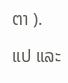ຕາ ).

ແປ ແລະ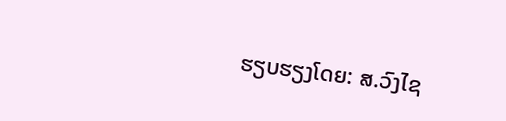ຮຽບຮຽງໂດຍ: ສ.ວົງໄຊ